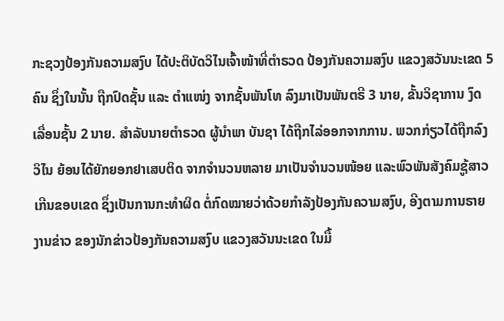ກະຊວງປ້ອງກັນຄວາມສງົບ ໄດ້ປະຕິບັດວິໄນເຈົ້າໜ້າທີ່ຕໍາຣວດ ປ້ອງກັນຄວາມສງົບ ແຂວງສວັນນະເຂດ 5 ຄົນ ຊຶ່ງໃນນັ້ນ ຖືກປົດຊັ້ນ ແລະ ຕໍາແໜ່ງ ຈາກຊັ້ນພັນໂທ ລົງມາເປັນພັນຕຣີ 3 ນາຍ, ຂັ້ນວິຊາການ ງົດເລື່ອນຊັ້ນ 2 ນາຍ. ສໍາລັບນາຍຕໍາຣວດ ຜູ້ນໍາພາ ບັນຊາ ໄດ້ຖືກໄລ່ອອກຈາກການ. ພວກກ່ຽວໄດ້ຖືກລົງວິໄນ ຍ້ອນໄດ້ຍັກຍອກຢາເສບຕິດ ຈາກຈໍານວນຫລາຍ ມາເປັນຈໍານວນໜ້ອຍ ແລະພົວພັນສັງຄົມຊູ້ສາວ ເກີນຂອບເຂດ ຊຶ່ງເປັນການກະທໍາຜິດ ຕໍ່ກົດໝາຍວ່າດ້ວຍກໍາລັງປ້ອງກັນຄວາມສງົບ, ອີງຕາມການຣາຍງານຂ່າວ ຂອງນັກຂ່າວປ້ອງກັນຄວາມສງົບ ແຂວງສວັນນະເຂດ ໃນມື້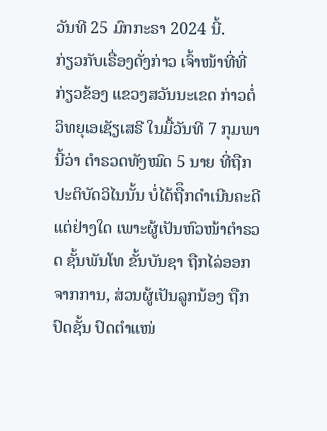ວັນທີ 25 ມົກກະຣາ 2024 ນີ້.
ກ່ຽວກັບເຣື່ອງດັ່ງກ່າວ ເຈົ້າໜ້າທີ່ທີ່ກ່ຽວຂ້ອງ ແຂວງສວັນນະເຂດ ກ່າວຕໍ່ວິທຍຸເອເຊັຽເສຣີ ໃນມື້ວັນທີ 7 ກຸມພານີ້ວ່າ ຕໍາຣວດທັງໝົດ 5 ນາຍ ທີ່ຖືກປະຕິບັດວິໄນນັ້ນ ບໍ່ໄດ້ຖືຶກດໍາເນີນຄະດີແຕ່ຢ່າງໃດ ເພາະຜູ້ເປັນຫົວໜ້າຕໍາຣວດ ຊັ້ນພັນໂທ ຂັ້ນບັນຊາ ຖືກໄລ່ອອກຈາກການ, ສ່ວນຜູ້ເປັນລູກນ້ອງ ຖືກປົດຊັ້ນ ປົດຕໍາແໜ່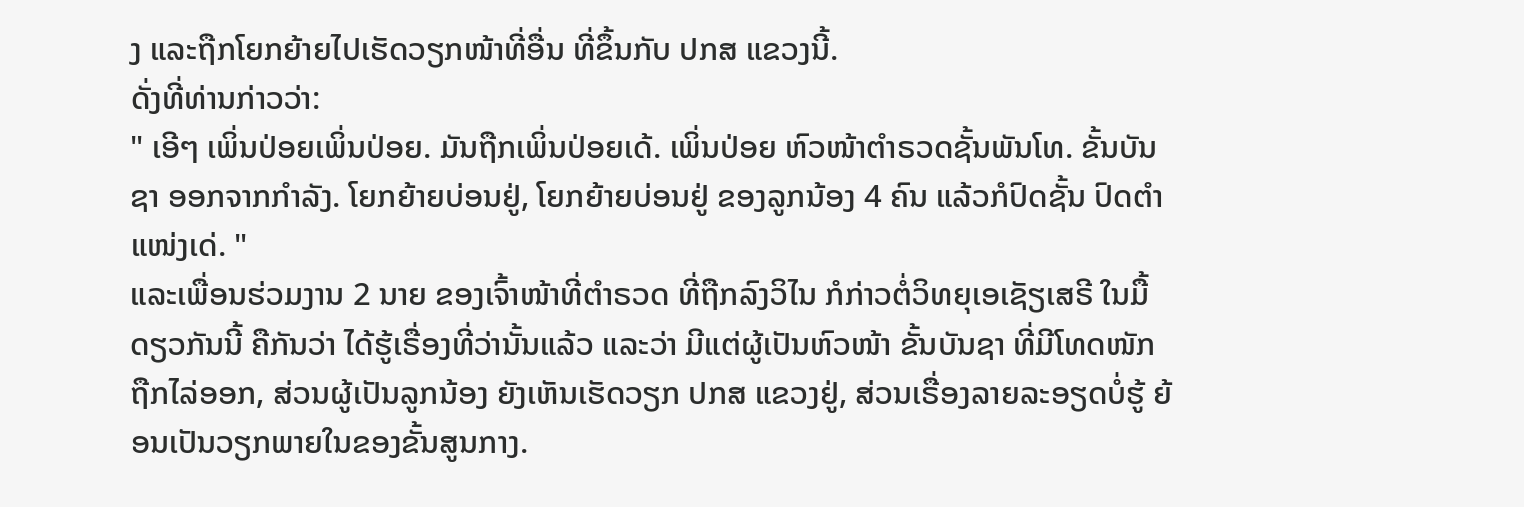ງ ແລະຖືກໂຍກຍ້າຍໄປເຮັດວຽກໜ້າທີ່ອື່ນ ທີ່ຂຶ້ນກັບ ປກສ ແຂວງນີ້.
ດັ່ງທີ່ທ່ານກ່າວວ່າ:
" ເອີໆ ເພິ່ນປ່ອຍເພິ່ນປ່ອຍ. ມັນຖືກເພິ່ນປ່ອຍເດ້. ເພິ່ນປ່ອຍ ຫົວໜ້າຕໍາຣວດຊັ້ນພັນໂທ. ຂັ້ນບັນຊາ ອອກຈາກກໍາລັງ. ໂຍກຍ້າຍບ່ອນຢູ່, ໂຍກຍ້າຍບ່ອນຢູ່ ຂອງລູກນ້ອງ 4 ຄົນ ແລ້ວກໍປົດຊັ້ນ ປົດຕໍາແໜ່ງເດ່. "
ແລະເພື່ອນຮ່ວມງານ 2 ນາຍ ຂອງເຈົ້າໜ້າທີ່ຕໍາຣວດ ທີ່ຖືກລົງວິໄນ ກໍກ່າວຕໍ່ວິທຍຸເອເຊັຽເສຣີ ໃນມື້ດຽວກັນນີ້ ຄືກັນວ່າ ໄດ້ຮູ້ເຣື່ອງທີ່ວ່ານັ້ນແລ້ວ ແລະວ່າ ມີແຕ່ຜູ້ເປັນຫົວໜ້າ ຂັ້ນບັນຊາ ທີ່ມີໂທດໜັກ ຖືກໄລ່ອອກ, ສ່ວນຜູ້ເປັນລູກນ້ອງ ຍັງເຫັນເຮັດວຽກ ປກສ ແຂວງຢູ່, ສ່ວນເຣື່ອງລາຍລະອຽດບໍ່ຮູ້ ຍ້ອນເປັນວຽກພາຍໃນຂອງຂັ້ນສູນກາງ.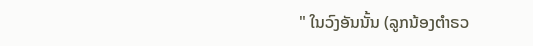" ໃນວົງອັນນັ້ນ (ລູກນ້ອງຕໍາຣວ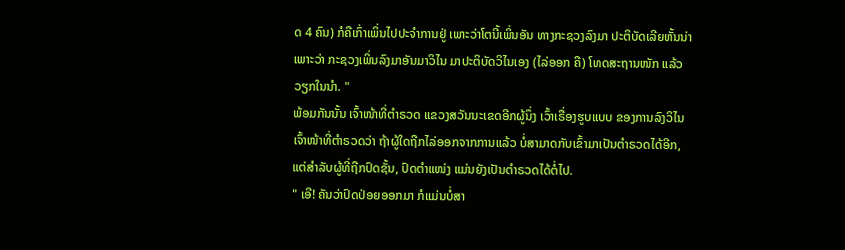ດ 4 ຄົນ) ກໍຄືເກົ່າເພິ່ນໄປປະຈໍາການຢູ່ ເພາະວ່າໂຕນີ້ເພິ່ນອັນ ທາງກະຊວງລົງມາ ປະຕິບັດເລີຍຫັ້ນນ່າ ເພາະວ່າ ກະຊວງເພິ່ນລົງມາອັນມາວິໄນ ມາປະຕິບັດວິໄນເອງ (ໄລ່ອອກ ຄື) ໂທດສະຖານໜັກ ແລ້ວວຽກໃນນໍາ. "
ພ້ອມກັນນັ້ນ ເຈົ້າໜ້າທີ່ຕໍາຣວດ ແຂວງສວັນນະເຂດອີກຜູ້ນຶ່ງ ເວົ້າເຣື່ອງຮູບແບບ ຂອງການລົງວິໄນເຈົ້າໜ້າທີ່ຕໍາຣວດວ່າ ຖ້າຜູ້ໃດຖືກໄລ່ອອກຈາກການແລ້ວ ບໍ່ສາມາດກັບເຂົ້າມາເປັນຕໍາຣວດໄດ້ອີກ, ແຕ່ສໍາລັບຜູ້ທີ່ຖືກປົດຊັ້ນ, ປົດຕໍາແໜ່ງ ແມ່ນຍັງເປັນຕໍາຣວດໄດ້ຕໍ່ໄປ.
" ເອີ! ຄັນວ່າປົດປ່ອຍອອກມາ ກໍແມ່ນບໍ່ສາ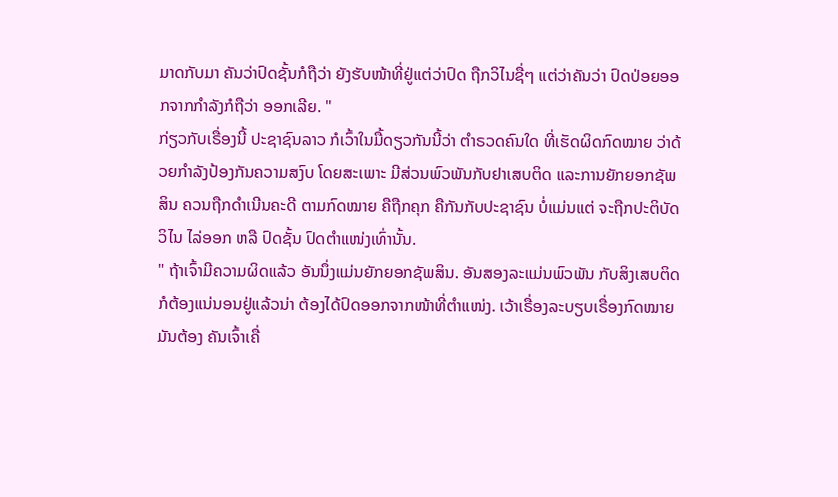ມາດກັບມາ ຄັນວ່າປົດຊັ້ນກໍຖືວ່າ ຍັງຮັບໜ້າທີ່ຢູ່ແຕ່ວ່າປົດ ຖືກວິໄນຊື່ໆ ແຕ່ວ່າຄັນວ່າ ປົດປ່ອຍອອກຈາກກໍາລັງກໍຖືວ່າ ອອກເລີຍ. "
ກ່ຽວກັບເຣື່ອງນີ້ ປະຊາຊົນລາວ ກໍເວົ້າໃນມື້ດຽວກັນນີ້ວ່າ ຕໍາຣວດຄົນໃດ ທີ່ເຮັດຜິດກົດໝາຍ ວ່າດ້ວຍກໍາລັງປ້ອງກັນຄວາມສງົບ ໂດຍສະເພາະ ມີສ່ວນພົວພັນກັບຢາເສບຕິດ ແລະການຍັກຍອກຊັພສິນ ຄວນຖືກດໍາເນີນຄະດີ ຕາມກົດໝາຍ ຄືຖືກຄຸກ ຄືກັນກັບປະຊາຊົນ ບໍ່ແມ່ນແຕ່ ຈະຖືກປະຕິບັດວິໄນ ໄລ່ອອກ ຫລື ປົດຊັ້ນ ປົດຕໍາແໜ່ງເທົ່ານັ້ນ.
" ຖ້າເຈົ້າມີຄວາມຜິດແລ້ວ ອັນນຶ່ງແມ່ນຍັກຍອກຊັພສິນ. ອັນສອງລະແມ່ນພົວພັນ ກັບສິງເສບຕິດ ກໍຕ້ອງແນ່ນອນຢູ່ແລ້ວນ່າ ຕ້ອງໄດ້ປົດອອກຈາກໜ້າທີ່ຕໍາແໜ່ງ. ເວ້າເຣື່ອງລະບຽບເຣື່ອງກົດໝາຍ ມັນຕ້ອງ ຄັນເຈົ້າເຄື່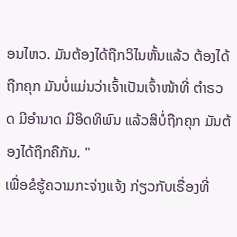ອນໄຫວ. ມັນຕ້ອງໄດ້ຖືກວິໄນຫັ້ນແລ້ວ ຕ້ອງໄດ້ຖືກຄຸກ ມັນບໍ່ແມ່ນວ່າເຈົ້າເປັນເຈົ້າໜ້າທີ່ ຕໍາຣວດ ມີອໍານາດ ມີອິດທິພົນ ແລ້ວສິບໍ່ຖືກຄຸກ ມັນຕ້ອງໄດ້ຖືກຄືກັນ. "
ເພື່ອຂໍຮູ້ຄວາມກະຈ່າງແຈ້ງ ກ່ຽວກັບເຣື່ອງທີ່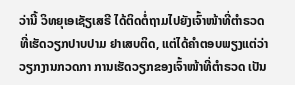ວ່ານີ້ ວິທຍຸເອເຊັຽເສຣີ ໄດ້ຕິດຕໍ່ຖາມໄປຍັງເຈົ້າໜ້າທີ່ຕໍາຣວດ ທີ່ເຮັດວຽກປາບປາມ ຢາເສບຕິດ, ແຕ່ໄດ້ຄໍາຕອບພຽງແຕ່ວ່າ ວຽກງານກວດກາ ການເຮັດວຽກຂອງເຈົ້າໜ້າທີ່ຕໍາຣວດ ເປັນ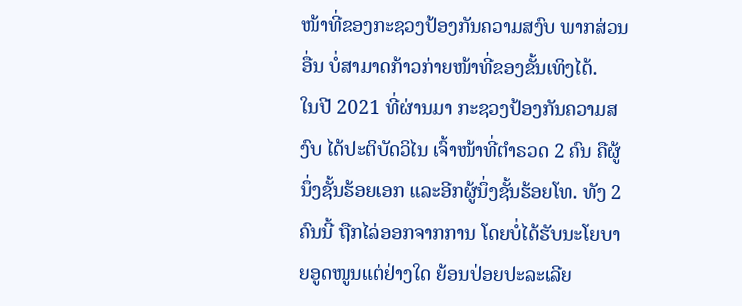ໜ້າທີ່ຂອງກະຊວງປ້ອງກັນຄວາມສງົບ ພາກສ່ວນອື່ນ ບໍ່ສາມາດກ້າວກ່າຍໜ້າທີ່ຂອງຂັ້ນເທິງໄດ້.
ໃນປີ 2021 ທີ່ຜ່ານມາ ກະຊວງປ້ອງກັນຄວາມສງົບ ໄດ້ປະຕິບັດວິໄນ ເຈົ້າໜ້າທີ່ຕໍາຣວດ 2 ຄົນ ຄືຜູ້ນຶ່ງຊັ້ນຮ້ອຍເອກ ແລະອີກຜູ້ນຶ່ງຊັ້ນຮ້ອຍໂທ. ທັງ 2 ຄົນນີ້ ຖືກໄລ່ອອກຈາກການ ໂດຍບໍ່ໄດ້ຮັບນະໂຍບາຍອູດໜູນແຕ່ຢ່າງໃດ ຍ້ອນປ່ອຍປະລະເລີຍ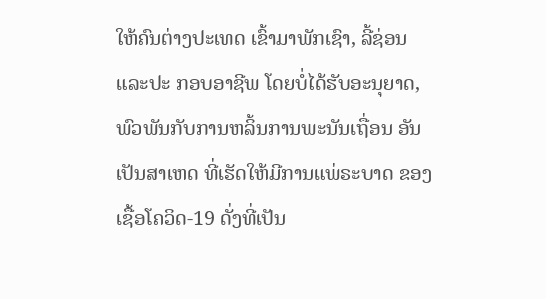ໃຫ້ຄົນຕ່າງປະເທດ ເຂົ້າມາພັກເຊົາ, ລີ້ຊ່ອນ ແລະປະ ກອບອາຊີພ ໂດຍບໍ່ໄດ້ຮັບອະນຸຍາດ, ພົວພັນກັບການຫລິ້ນການພະນັນເຖື່ອນ ອັນເປັນສາເຫດ ທີ່ເຮັດໃຫ້ມີການແພ່ຣະບາດ ຂອງເຊື້ອໂຄວິດ-19 ດັ່ງທີ່ເປັນ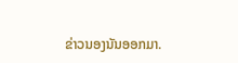ຂ່າວນອງນັນອອກມາ.